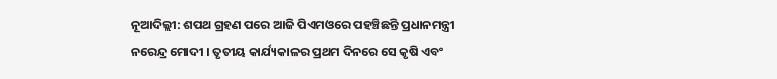ନୂଆଦିଲ୍ଲୀ: ଶପଥ ଗ୍ରହଣ ପରେ ଆଜି ପିଏମଓରେ ପହଞ୍ଚିଛନ୍ତି ପ୍ରଧାନମନ୍ତ୍ରୀ ନରେନ୍ଦ୍ର ମୋଦୀ । ତୃତୀୟ କାର୍ଯ୍ୟକାଳର ପ୍ରଥମ ଦିନରେ ସେ କୃଷି ଏବଂ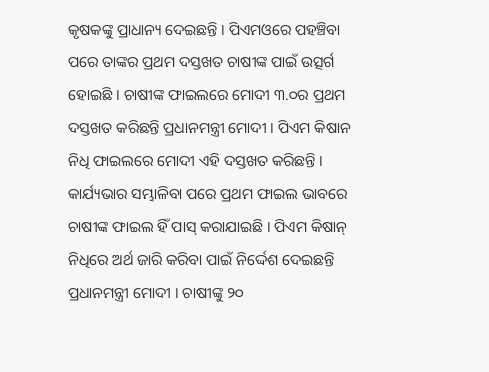କୃଷକଙ୍କୁ ପ୍ରାଧାନ୍ୟ ଦେଇଛନ୍ତି । ପିଏମଓରେ ପହଞ୍ଚିବା ପରେ ତାଙ୍କର ପ୍ରଥମ ଦସ୍ତଖତ ଚାଷୀଙ୍କ ପାଇଁ ଉତ୍ସର୍ଗ ହୋଇଛି । ଚାଷୀଙ୍କ ଫାଇଲରେ ମୋଦୀ ୩.୦ର ପ୍ରଥମ ଦସ୍ତଖତ କରିଛନ୍ତି ପ୍ରଧାନମନ୍ତ୍ରୀ ମୋଦୀ । ପିଏମ କିଷାନ ନିଧି ଫାଇଲରେ ମୋଦୀ ଏହି ଦସ୍ତଖତ କରିଛନ୍ତି । କାର୍ଯ୍ୟଭାର ସମ୍ଭାଳିବା ପରେ ପ୍ରଥମ ଫାଇଲ ଭାବରେ ଚାଷୀଙ୍କ ଫାଇଲ ହିଁ ପାସ୍ କରାଯାଇଛି । ପିଏମ କିଷାନ୍ ନିଧିରେ ଅର୍ଥ ଜାରି କରିବା ପାଇଁ ନିର୍ଦ୍ଦେଶ ଦେଇଛନ୍ତି ପ୍ରଧାନମନ୍ତ୍ରୀ ମୋଦୀ । ଚାଷୀଙ୍କୁ ୨୦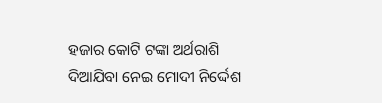ହଜାର କୋଟି ଟଙ୍କା ଅର୍ଥରାଶି ଦିଆଯିବା ନେଇ ମୋଦୀ ନିର୍ଦ୍ଦେଶ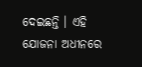ଦେଇଛନ୍ତି । ଏହି ଯୋଜନା ଅଧୀନରେ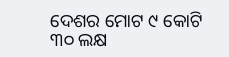ଦେଶର ମୋଟ ୯ କୋଟି ୩୦ ଲକ୍ଷ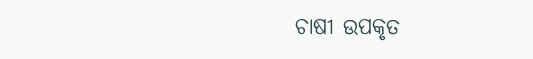ଚାଷୀ ଉପକୃତ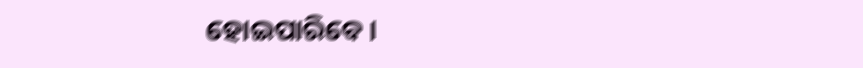ହୋଇପାରିବେ ।